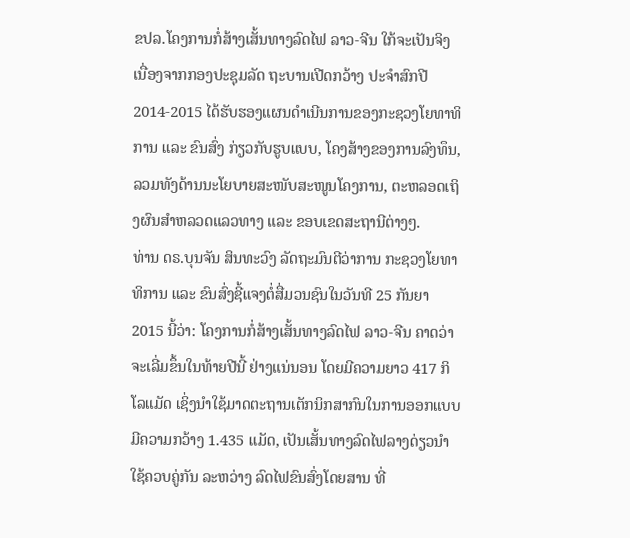ຂປລ.ໂຄງການກໍ່ສ້າງເສັ້ນທາງລົດໄຟ ລາວ-ຈີນ ໃກ້ຈະເປັນຈິງ ເນື່ອງຈາກກອງປະຊຸມລັດ ຖະບານເປີດກວ້າງ ປະຈຳສົກປີ 2014-2015 ໄດ້ຮັບຮອງແຜນດຳເນີນການຂອງກະຊວງໂຍທາທິການ ແລະ ຂົນສົ່ງ ກ່ຽວກັບຮູບແບບ, ໂຄງສ້າງຂອງການລົງທຶນ, ລວມທັງດ້ານນະໂຍບາຍສະໜັບສະໜູນໂຄງການ, ຕະຫລອດເຖິງຜົນສຳຫລວດແລວທາງ ແລະ ຂອບເຂດສະຖານີຕ່າງໆ.
ທ່ານ ດຣ.ບຸນຈັນ ສິນທະວົງ ລັດຖະມົນຕີວ່າການ ກະຊວງໂຍທາທິການ ແລະ ຂົນສົ່ງຊີ້ແຈງຕໍ່ສື່ມວນຊົນໃນວັນທີ 25 ກັນຍາ 2015 ນີ້ວ່າ: ໂຄງການກໍ່ສ້າງເສັ້ນທາງລົດໄຟ ລາວ-ຈີນ ຄາດວ່າຈະເລີ່ມຂຶ້ນໃນທ້າຍປີນີ້ ຢ່າງແນ່ນອນ ໂດຍມີຄວາມຍາວ 417 ກິໂລແມັດ ເຊິ່ງນຳໃຊ້ມາດຕະຖານເຕັກນິກສາກົນໃນການອອກແບບ ມີຄວາມກວ້າງ 1.435 ແມັດ, ເປັນເສັ້ນທາງລົດໄຟລາງດ່ຽວນຳໃຊ້ຄວບຄູ່ກັນ ລະຫວ່າງ ລົດໄຟຂົນສົ່ງໂດຍສານ ທີ່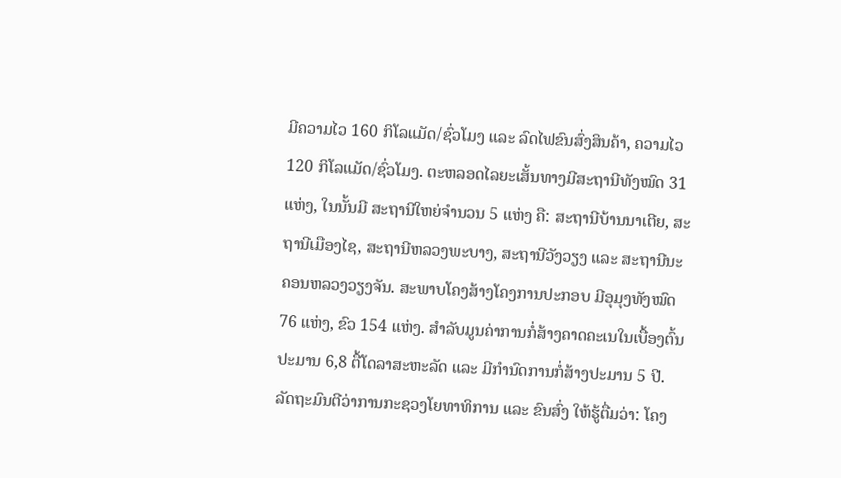ມີຄວາມໄວ 160 ກິໂລແມັດ/ຊົ່ວໂມງ ແລະ ລົດໄຟຂົນສົ່ງສິນຄ້າ, ຄວາມໄວ 120 ກິໂລແມັດ/ຊົ່ວໂມງ. ຕະຫລອດໄລຍະເສັ້ນທາງມີສະຖານີທັງໝົດ 31 ແຫ່ງ, ໃນນັ້ນມີ ສະຖານີໃຫຍ່ຈຳນວນ 5 ແຫ່ງ ຄື: ສະຖານີບ້ານນາເຕີຍ, ສະຖານີເມືອງໄຊ, ສະຖານີຫລວງພະບາງ, ສະຖານີວັງວຽງ ແລະ ສະຖານີນະຄອນຫລວງວຽງຈັນ. ສະພາບໂຄງສ້າງໂຄງການປະກອບ ມີອຸມຸງທັງໝົດ 76 ແຫ່ງ, ຂົວ 154 ແຫ່ງ. ສຳລັບມູນຄ່າການກໍ່ສ້າງຄາດຄະເນໃນເບື້ອງຕົ້ນ ປະມານ 6,8 ຕື້ໂດລາສະຫະລັດ ແລະ ມີກຳນົດການກໍ່ສ້າງປະມານ 5 ປີ.
ລັດຖະມົນຕີວ່າການກະຊວງໂຍທາທິການ ແລະ ຂົນສົ່ງ ໃຫ້ຮູ້ຕື່ມວ່າ: ໂຄງ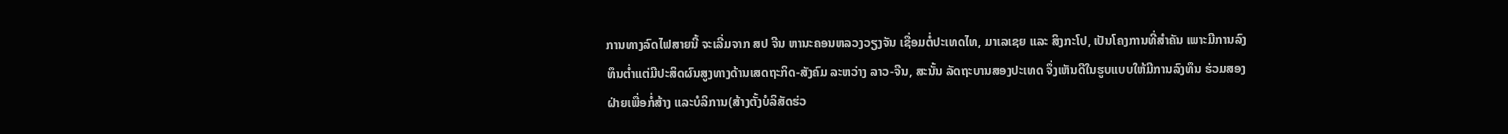ການທາງລົດໄຟສາຍນີ້ ຈະເລີ່ມຈາກ ສປ ຈີນ ຫານະຄອນຫລວງວຽງຈັນ ເຊື່ອມຕໍ່ປະເທດໄທ, ມາເລເຊຍ ແລະ ສິງກະໂປ, ເປັນໂຄງການທີ່ສຳຄັນ ເພາະມີການລົງທຶນຕ່ຳແຕ່ມີປະສິດຜົນສູງທາງດ້ານເສດຖະກິດ-ສັງຄົມ ລະຫວ່າງ ລາວ-ຈີນ, ສະນັ້ນ ລັດຖະບານສອງປະເທດ ຈຶ່ງເຫັນດີໃນຮູບແບບໃຫ້ມີການລົງທຶນ ຮ່ວມສອງຝ່າຍເພື່ອກໍ່ສ້າງ ແລະບໍລິການ(ສ້າງຕັ້ງບໍລິສັດຮ່ວ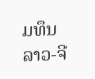ມທຶນລາວ-ຈີ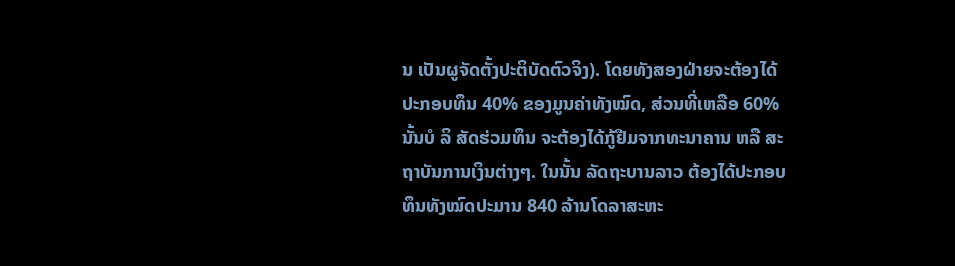ນ ເປັນຜູຈັດຕັ້ງປະຕິບັດຕົວຈິງ). ໂດຍທັງສອງຝ່າຍຈະຕ້ອງໄດ້ປະກອບທຶນ 40% ຂອງມູນຄ່າທັງໝົດ, ສ່ວນທີ່ເຫລືອ 60% ນັ້ນບໍ ລິ ສັດຮ່ວມທຶນ ຈະຕ້ອງໄດ້ກູ້ຢືມຈາກທະນາຄານ ຫລື ສະຖາບັນການເງິນຕ່າງໆ. ໃນນັ້ນ ລັດຖະບານລາວ ຕ້ອງໄດ້ປະກອບທຶນທັງໝົດປະມານ 840 ລ້ານໂດລາສະຫະ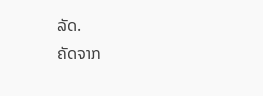ລັດ.
ຄັດຈາກ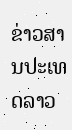ຂ່າວສານປະເທດລາວ